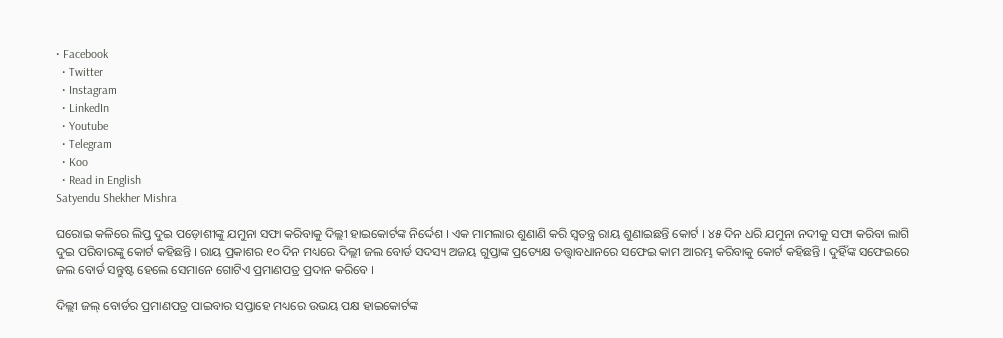• Facebook
  • Twitter
  • Instagram
  • LinkedIn
  • Youtube
  • Telegram
  • Koo
  • Read in English
Satyendu Shekher Mishra

ଘରୋଇ କଳିରେ ଲିପ୍ତ ଦୁଇ ପଡ଼ୋଶୀଙ୍କୁ ଯମୁନା ସଫା କରିବାକୁ ଦିଲ୍ଲୀ ହାଇକୋର୍ଟଙ୍କ ନିର୍ଦ୍ଦେଶ । ଏକ ମାମଲାର ଶୁଣାଣି କରି ସ୍ୱତନ୍ତ୍ର ରାୟ ଶୁଣାଇଛନ୍ତି କୋର୍ଟ । ୪୫ ଦିନ ଧରି ଯମୁନା ନଦୀକୁ ସଫା କରିବା ଲାଗି ଦୁଇ ପରିବାରଙ୍କୁ କୋର୍ଟ କହିଛନ୍ତି । ରାୟ ପ୍ରକାଶର ୧୦ ଦିନ ମଧ୍ୟରେ ଦିଲ୍ଲୀ ଜଲ ବୋର୍ଡ ସଦସ୍ୟ ଅଜୟ ଗୁପ୍ତାଙ୍କ ପ୍ରତ୍ୟେକ୍ଷ ତତ୍ତ୍ୱାବଧାନରେ ସଫେଇ କାମ ଆରମ୍ଭ କରିବାକୁ କୋର୍ଟ କହିଛନ୍ତି । ଦୁହିଁଙ୍କ ସଫେଇରେ ଜଲ ବୋର୍ଡ ସନ୍ତୁଷ୍ଟ ହେଲେ ସେମାନେ ଗୋଟିଏ ପ୍ରମାଣପତ୍ର ପ୍ରଦାନ କରିବେ ।

ଦିଲ୍ଲୀ ଜଲ୍ ବୋର୍ଡର ପ୍ରମାଣପତ୍ର ପାଇବାର ସପ୍ତାହେ ମଧ୍ୟରେ ଉଭୟ ପକ୍ଷ ହାଇକୋର୍ଟଙ୍କ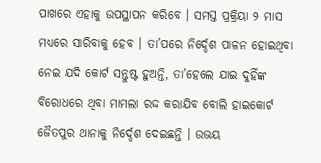ପାଖରେ ଏହାକୁ ଉପସ୍ଥାପନ କରିବେ । ସମସ୍ତ ପ୍ରକ୍ରିୟା ୨ ମାସ ମଧ୍ୟରେ ସାରିବାକୁ ହେବ । ତା’ପରେ ନିର୍ଦ୍ଦେଶ ପାଳନ ହୋଇଥିବା ନେଇ ଯଦି କୋର୍ଟ ସନ୍ତୁଷ୍ଟ ହୁଅନ୍ତି, ତା’ହେଲେ ଯାଇ ଦୁହିଁଙ୍କ ବିରୋଧରେ ଥିବା ମାମଲା ରଦ୍ଦ କରାଯିବ ବୋଲି ହାଇକୋର୍ଟ ଜୈତପୁର ଥାନାକୁ ନିର୍ଦ୍ଦେଶ ଦେଇଛନ୍ତି । ଉଭୟ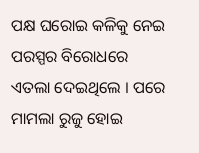ପକ୍ଷ ଘରୋଇ କଳିକୁ ନେଇ ପରସ୍ପର ବିରୋଧରେ ଏତଲା ଦେଇଥିଲେ । ପରେ ମାମଲା ରୁଜୁ ହୋଇ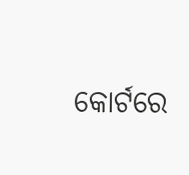କୋର୍ଟରେ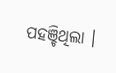ପହଞ୍ଚିଥିଲା ।